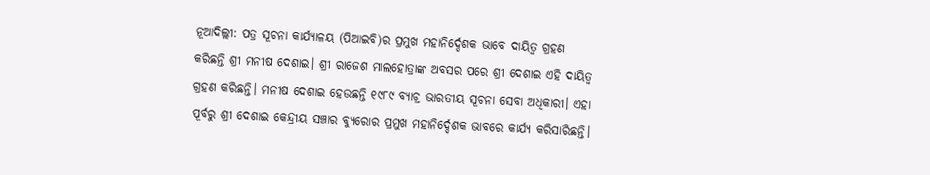ନୂଆଦିଲ୍ଲୀ: ପତ୍ର ସୂଚନା କାର୍ଯ୍ୟାଳୟ (ପିଆଇବି)ର ପ୍ରମୁଖ ମହାନିର୍ଦ୍ଦେଶକ ଭାବେ ଦାୟିତ୍ୱ ଗ୍ରହଣ କରିଛନ୍ତି ଶ୍ରୀ ମନୀଷ ଦେଶାଇ। ଶ୍ରୀ ରାଜେଶ ମାଲହୋତ୍ରାଙ୍କ ଅବସର ପରେ ଶ୍ରୀ ଦେଶାଇ ଏହି ଦାୟିତ୍ୱ ଗ୍ରହଣ କରିଛନ୍ତି। ମନୀଷ ଦେଶାଇ ହେଉଛନ୍ତି ୧୯୮୯ ବ୍ୟାଚ୍ର ଭାରତୀୟ ସୂଚନା ସେବା ଅଧିକାରୀ। ଏହା ପୂର୍ବରୁ ଶ୍ରୀ ଦେଶାଇ କେନ୍ଦ୍ରୀୟ ସଞ୍ଚାର ବ୍ୟୁରୋର ପ୍ରମୁଖ ମହାନିର୍ଦ୍ଦେଶକ ଭାବରେ କାର୍ଯ୍ୟ କରିସାରିଛନ୍ତି।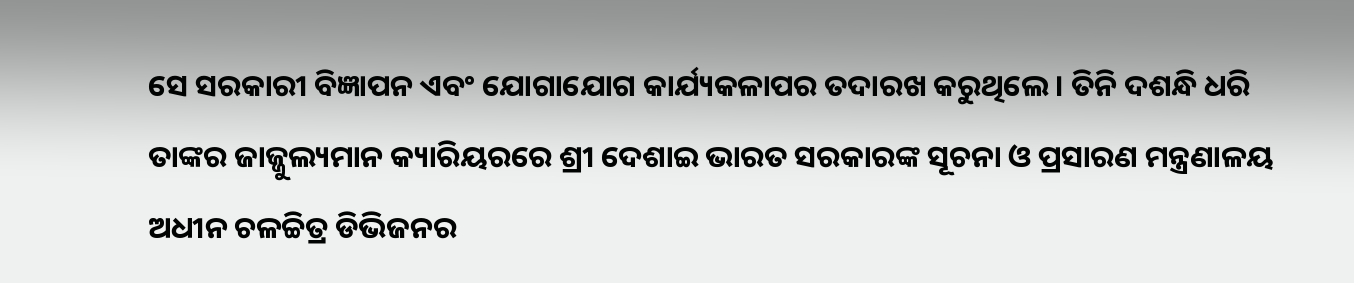ସେ ସରକାରୀ ବିଜ୍ଞାପନ ଏବଂ ଯୋଗାଯୋଗ କାର୍ଯ୍ୟକଳାପର ତଦାରଖ କରୁଥିଲେ। ତିନି ଦଶନ୍ଧି ଧରି ତାଙ୍କର ଜାଜ୍ଜୁଲ୍ୟମାନ କ୍ୟାରିୟରରେ ଶ୍ରୀ ଦେଶାଇ ଭାରତ ସରକାରଙ୍କ ସୂଚନା ଓ ପ୍ରସାରଣ ମନ୍ତ୍ରଣାଳୟ ଅଧୀନ ଚଳଚ୍ଚିତ୍ର ଡିଭିଜନର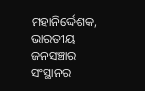ମହାନିର୍ଦ୍ଦେଶକ, ଭାରତୀୟ ଜନସଞ୍ଚାର ସଂସ୍ଥାନର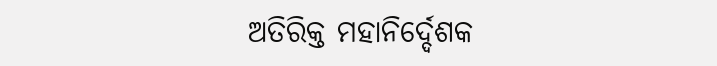ଅତିରିକ୍ତ ମହାନିର୍ଦ୍ଦେଶକ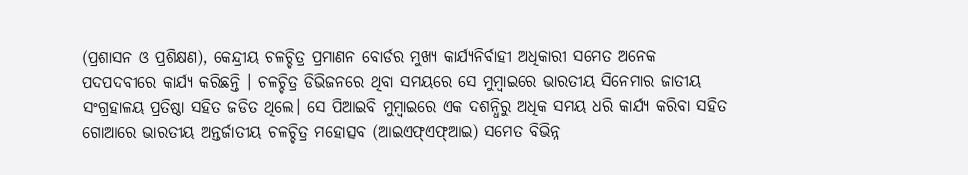(ପ୍ରଶାସନ ଓ ପ୍ରଶିକ୍ଷଣ), କେନ୍ଦ୍ରୀୟ ଚଳଚ୍ଚିତ୍ର ପ୍ରମାଣନ ବୋର୍ଡର ମୁଖ୍ୟ କାର୍ଯ୍ୟନିର୍ବାହୀ ଅଧିକାରୀ ସମେତ ଅନେକ ପଦପଦବୀରେ କାର୍ଯ୍ୟ କରିଛନ୍ତି । ଚଳଚ୍ଚିତ୍ର ଡିଭିଜନରେ ଥିବା ସମୟରେ ସେ ମୁମ୍ବାଇରେ ଭାରତୀୟ ସିନେମାର ଜାତୀୟ ସଂଗ୍ରହାଳୟ ପ୍ରତିଷ୍ଠା ସହିତ ଜଡିତ ଥିଲେ। ସେ ପିଆଇବି ମୁମ୍ବାଇରେ ଏକ ଦଶନ୍ଧିରୁ ଅଧିକ ସମୟ ଧରି କାର୍ଯ୍ୟ କରିବା ସହିତ ଗୋଆରେ ଭାରତୀୟ ଅନ୍ତର୍ଜାତୀୟ ଚଳଚ୍ଚିତ୍ର ମହୋତ୍ସବ (ଆଇଏଫ୍ଏଫ୍ଆଇ) ସମେତ ବିଭିନ୍ନ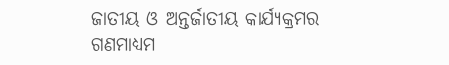ଜାତୀୟ ଓ ଅନ୍ତର୍ଜାତୀୟ କାର୍ଯ୍ୟକ୍ରମର ଗଣମାଧ୍ୟମ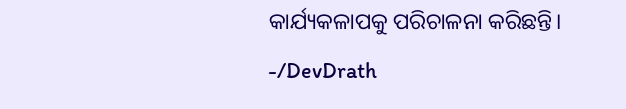କାର୍ଯ୍ୟକଳାପକୁ ପରିଚାଳନା କରିଛନ୍ତି।
-/DevDrath